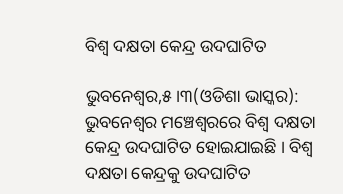ବିଶ୍ୱ ଦକ୍ଷତା କେନ୍ଦ୍ର ଉଦଘାଟିତ

ଭୁବନେଶ୍ୱର,୫ ।୩(ଓଡିଶା ଭାସ୍କର): ଭୁବନେଶ୍ୱର ମଞ୍ଚେଶ୍ୱରରେ ବିଶ୍ୱ ଦକ୍ଷତା କେନ୍ଦ୍ର ଉଦଘାଟିତ ହୋଇଯାଇଛି । ବିଶ୍ୱ ଦକ୍ଷତା କେନ୍ଦ୍ରକୁ ଉଦଘାଟିତ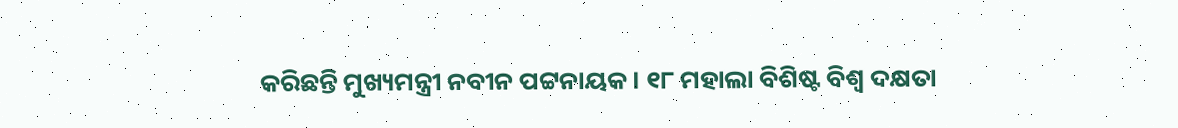କରିଛନ୍ତି ମୁଖ୍ୟମନ୍ତ୍ରୀ ନବୀନ ପଟ୍ଟନାୟକ । ୧୮ ମହାଲା ବିଶିଷ୍ଟ ବିଶ୍ୱ ଦକ୍ଷତା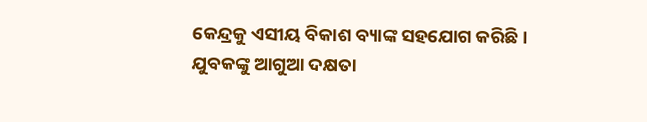କେନ୍ଦ୍ରକୁ ଏସୀୟ ବିକାଶ ବ୍ୟାଙ୍କ ସହଯୋଗ କରିଛି । ଯୁବକଙ୍କୁ ଆଗୁଆ ଦକ୍ଷତା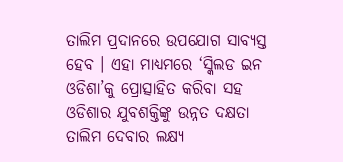ତାଲିମ ପ୍ରଦାନରେ ଉପଯୋଗ ସାବ୍ୟସ୍ତ ହେବ । ଏହା ମାଧ୍ୟମରେ ‘ସ୍କିଲଡ ଇନ ଓଡିଶା’କୁ ପ୍ରୋତ୍ସାହିତ କରିବା ସହ ଓଡିଶାର ଯୁବଶକ୍ତିଙ୍କୁ ଉନ୍ନତ ଦକ୍ଷତା ତାଲିମ ଦେବାର ଲକ୍ଷ୍ୟ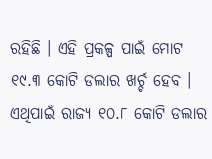ରହିଛି । ଏହି ପ୍ରକଳ୍ପ ପାଇଁ ମୋଟ ୧୯.୩ କୋଟି ଡଲାର ଖର୍ଚ୍ଚ ହେବ । ଏଥିପାଇଁ ରାଜ୍ୟ ୧୦.୮ କୋଟି ଡଲାର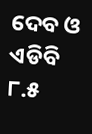ଦେବ ଓ ଏଡିବି ୮.୫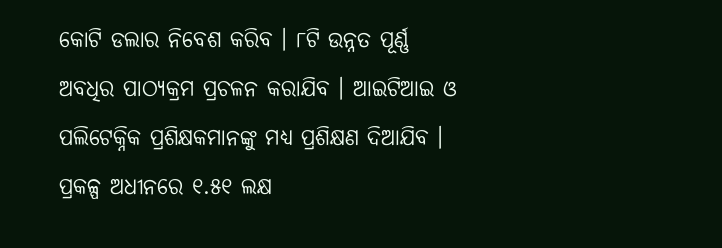କୋଟି ଡଲାର ନିବେଶ କରିବ । ୮ଟି ଉନ୍ନତ ପୂର୍ଣ୍ଣ ଅବଧିର ପାଠ୍ୟକ୍ରମ ପ୍ରଚଳନ କରାଯିବ । ଆଇଟିଆଇ ଓ ପଲିଟେକ୍ନିକ ପ୍ରଶିକ୍ଷକମାନଙ୍କୁ ମଧ୍ୟ ପ୍ରଶିକ୍ଷଣ ଦିଆଯିବ । ପ୍ରକଳ୍ପ ଅଧୀନରେ ୧.୫୧ ଲକ୍ଷ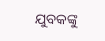ଯୁବକଙ୍କୁ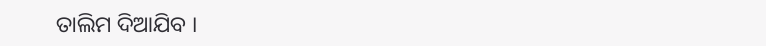ତାଲିମ ଦିଆଯିବ ।